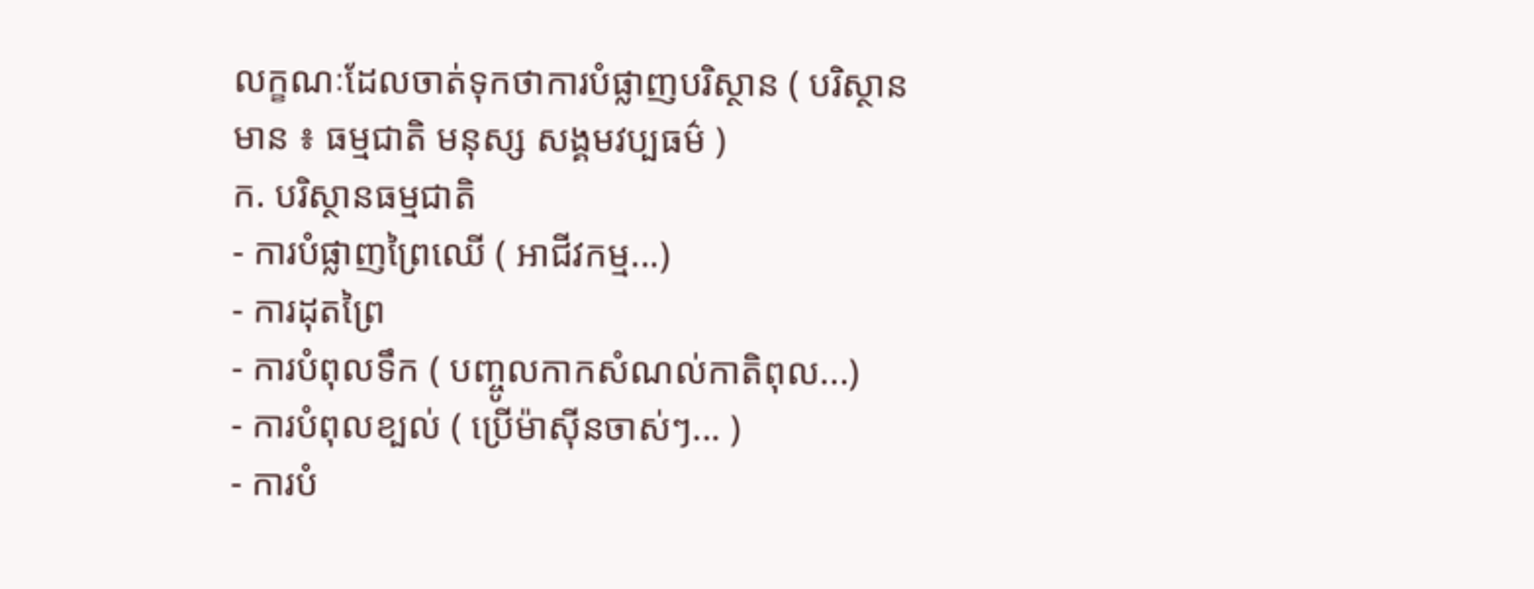លក្ខណៈដែលចាត់ទុកថាការបំផ្លាញបរិស្ថាន ( បរិស្ថានមាន ៖ ធម្មជាតិ មនុស្ស សង្គមវប្បធម៌ )
ក. បរិស្ថានធម្មជាតិ
- ការបំផ្លាញព្រៃឈើ ( អាជីវកម្ម...)
- ការដុតព្រៃ
- ការបំពុលទឹក ( បញ្ចូលកាកសំណល់កាតិពុល...)
- ការបំពុលខ្បល់ ( ប្រើម៉ាស៊ីនចាស់ៗ... )
- ការបំ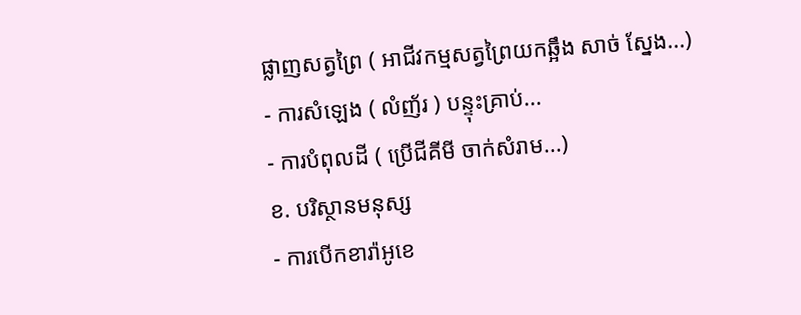ផ្លាញសត្វព្រៃ ( អាជីវកម្មសត្វព្រៃយកឆ្អឹង សាច់ ស្នែង...)
- ការសំឡេង ( លំញ័រ ) បន្ទុះគ្រាប់...
- ការបំពុលដី ( ប្រើជីគីមី ចាក់សំរាម...)
ខ. បរិស្ថានមនុស្ស
- ការបើកខារ៉ាអូខេ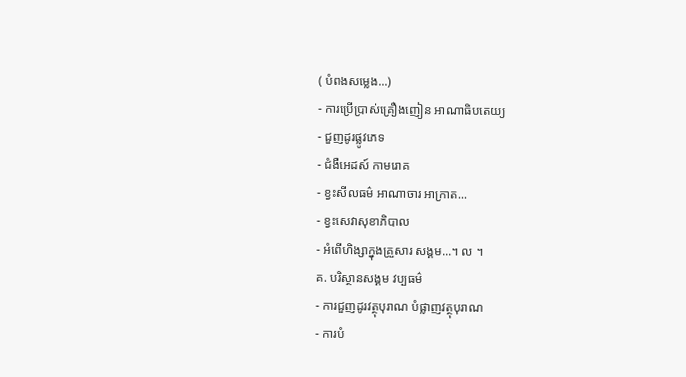( បំពងសម្លេង...)
- ការប្រើប្រាស់គ្រឿងញៀន អាណាធិបតេយ្យ
- ជួញដូរផ្លូវភេទ
- ជំងឺអេដស៍ កាមរោគ
- ខ្វះសីលធម៌ អាណាចារ អាក្រាត...
- ខ្វះសេវាសុខាភិបាល
- អំពើហិង្សាក្នុងគ្រួសារ សង្គម...។ ល ។
គ. បរិស្ថានសង្គម វប្បធម៌
- ការជួញដូរវត្ថុបុរាណ បំផ្លាញវត្ថុបុរាណ
- ការបំ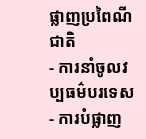ផ្លាញប្រពៃណីជាតិ
- ការនាំចូលវប្បធម៌បរទេស
- ការបំផ្លាញ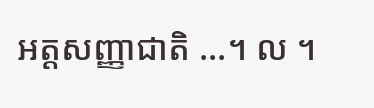អត្តសញ្ញាជាតិ ...។ ល ។